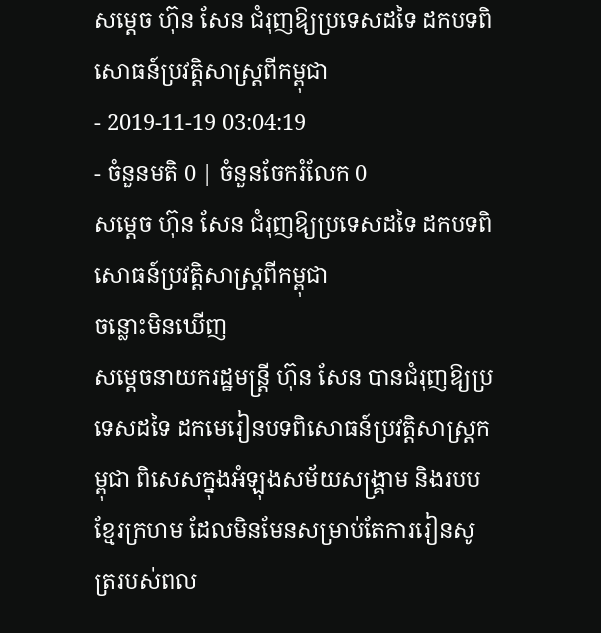សម្តេច ហ៊ុន សែន ជំរុញឱ្យប្រទេសដទៃ ដកបទពិសោធន៍ប្រវត្តិសាស្រ្តពីកម្ពុជា
- 2019-11-19 03:04:19
- ចំនួនមតិ 0 | ចំនួនចែករំលែក 0
សម្តេច ហ៊ុន សែន ជំរុញឱ្យប្រទេសដទៃ ដកបទពិសោធន៍ប្រវត្តិសាស្រ្តពីកម្ពុជា
ចន្លោះមិនឃើញ
សម្តេចនាយករដ្ឋមន្រ្តី ហ៊ុន សែន បានជំរុញឱ្យប្រទេសដទៃ ដកមេរៀនបទពិសោធន៍ប្រវត្តិសាស្រ្តកម្ពុជា ពិសេសក្នុងអំឡុងសម័យសង្គ្រាម និងរបបខ្មែរក្រហម ដែលមិនមែនសម្រាប់តែការរៀនសូត្ររបស់ពល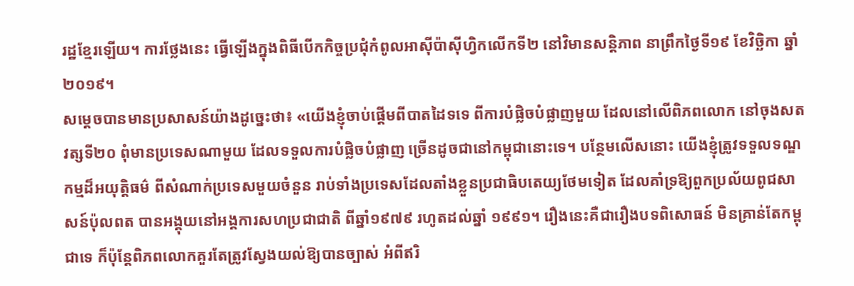រដ្ឋខ្មែរឡើយ។ ការថ្លែងនេះ ធ្វើឡើងក្នុងពិធីបើកកិច្ចប្រជុំកំពូលអាស៊ីប៉ាស៊ីហ្វិកលើកទី២ នៅវិមានសន្តិភាព នាព្រឹកថ្ងៃទី១៩ ខែវិច្ឆិកា ឆ្នាំ២០១៩។
សម្តេចបានមានប្រសាសន៍យ៉ាងដូច្នេះថា៖ «យើងខ្ញុំចាប់ផ្តើមពីបាតដៃទទេ ពីការបំផ្លិចបំផ្លាញមួយ ដែលនៅលើពិភពលោក នៅចុងសតវត្សទី២០ ពុំមានប្រទេសណាមួយ ដែលទទួលការបំផ្លិចបំផ្លាញ ច្រើនដូចជានៅកម្ពុជានោះទេ។ បន្ថែមលើសនោះ យើងខ្ញុំត្រូវទទួលទណ្ឌកម្មដ៏អយុត្តិធម៌ ពីសំណាក់ប្រទេសមួយចំនួន រាប់ទាំងប្រទេសដែលតាំងខ្លួនប្រជាធិបតេយ្យថែមទៀត ដែលគាំទ្រឱ្យពួកប្រល័យពូជសាសន៍ប៉ុលពត បានអង្គុយនៅអង្គការសហប្រជាជាតិ ពីឆ្នាំ១៩៧៩ រហូតដល់ឆ្នាំ ១៩៩១។ រឿងនេះគឺជារឿងបទពិសោធន៍ មិនគ្រាន់តែកម្ពុជាទេ ក៏ប៉ុន្តែពិភពលោកគួរតែត្រូវស្វែងយល់ឱ្យបានច្បាស់ អំពីឥរិ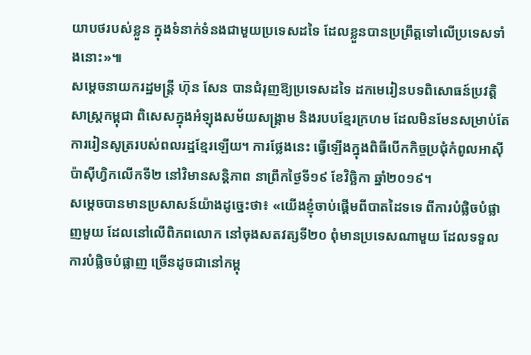យាបថរបស់ខ្លួន ក្នុងទំនាក់ទំនងជាមួយប្រទេសដទៃ ដែលខ្លួនបានប្រព្រឹត្តទៅលើប្រទេសទាំងនោះ»៕
សម្តេចនាយករដ្ឋមន្រ្តី ហ៊ុន សែន បានជំរុញឱ្យប្រទេសដទៃ ដកមេរៀនបទពិសោធន៍ប្រវត្តិសាស្រ្តកម្ពុជា ពិសេសក្នុងអំឡុងសម័យសង្គ្រាម និងរបបខ្មែរក្រហម ដែលមិនមែនសម្រាប់តែការរៀនសូត្ររបស់ពលរដ្ឋខ្មែរឡើយ។ ការថ្លែងនេះ ធ្វើឡើងក្នុងពិធីបើកកិច្ចប្រជុំកំពូលអាស៊ីប៉ាស៊ីហ្វិកលើកទី២ នៅវិមានសន្តិភាព នាព្រឹកថ្ងៃទី១៩ ខែវិច្ឆិកា ឆ្នាំ២០១៩។
សម្តេចបានមានប្រសាសន៍យ៉ាងដូច្នេះថា៖ «យើងខ្ញុំចាប់ផ្តើមពីបាតដៃទទេ ពីការបំផ្លិចបំផ្លាញមួយ ដែលនៅលើពិភពលោក នៅចុងសតវត្សទី២០ ពុំមានប្រទេសណាមួយ ដែលទទួលការបំផ្លិចបំផ្លាញ ច្រើនដូចជានៅកម្ពុ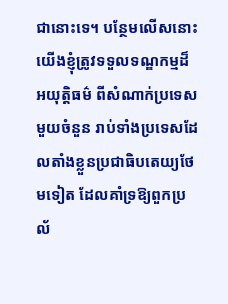ជានោះទេ។ បន្ថែមលើសនោះ យើងខ្ញុំត្រូវទទួលទណ្ឌកម្មដ៏អយុត្តិធម៌ ពីសំណាក់ប្រទេសមួយចំនួន រាប់ទាំងប្រទេសដែលតាំងខ្លួនប្រជាធិបតេយ្យថែមទៀត ដែលគាំទ្រឱ្យពួកប្រល័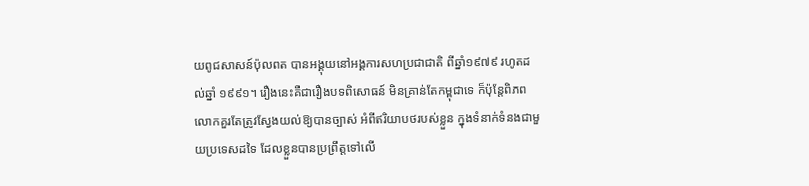យពូជសាសន៍ប៉ុលពត បានអង្គុយនៅអង្គការសហប្រជាជាតិ ពីឆ្នាំ១៩៧៩ រហូតដល់ឆ្នាំ ១៩៩១។ រឿងនេះគឺជារឿងបទពិសោធន៍ មិនគ្រាន់តែកម្ពុជាទេ ក៏ប៉ុន្តែពិភពលោកគួរតែត្រូវស្វែងយល់ឱ្យបានច្បាស់ អំពីឥរិយាបថរបស់ខ្លួន ក្នុងទំនាក់ទំនងជាមួយប្រទេសដទៃ ដែលខ្លួនបានប្រព្រឹត្តទៅលើ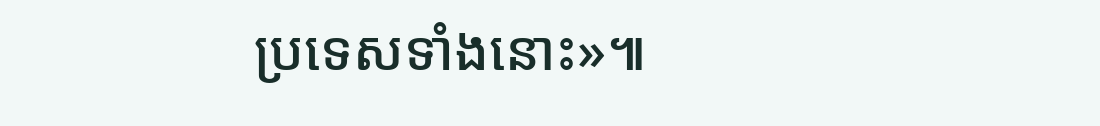ប្រទេសទាំងនោះ»៕